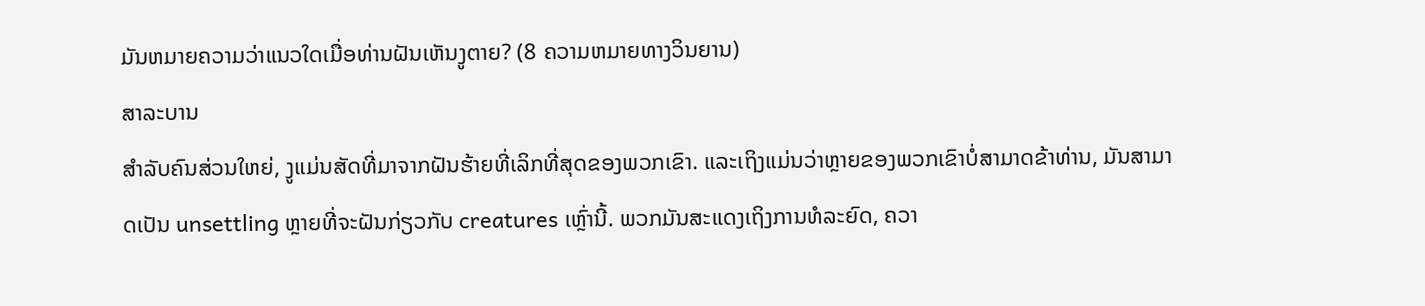ມັນຫມາຍຄວາມວ່າແນວໃດເມື່ອທ່ານຝັນເຫັນງູຕາຍ? (8 ຄວາມຫມາຍທາງວິນຍານ)
ສາລະບານ
ສຳລັບຄົນສ່ວນໃຫຍ່, ງູແມ່ນສັດທີ່ມາຈາກຝັນຮ້າຍທີ່ເລິກທີ່ສຸດຂອງພວກເຂົາ. ແລະເຖິງແມ່ນວ່າຫຼາຍຂອງພວກເຂົາບໍ່ສາມາດຂ້າທ່ານ, ມັນສາມາດເປັນ unsettling ຫຼາຍທີ່ຈະຝັນກ່ຽວກັບ creatures ເຫຼົ່ານີ້. ພວກມັນສະແດງເຖິງການທໍລະຍົດ, ຄວາ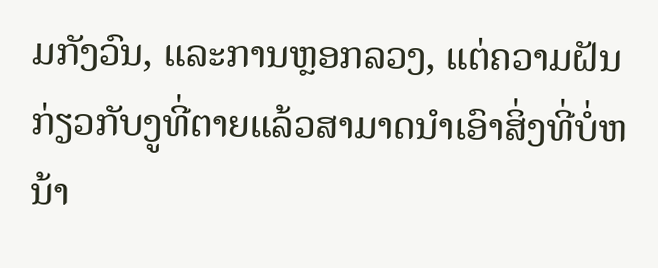ມກັງວົນ, ແລະການຫຼອກລວງ, ແຕ່ຄວາມຝັນກ່ຽວກັບງູທີ່ຕາຍແລ້ວສາມາດນໍາເອົາສິ່ງທີ່ບໍ່ຫນ້າ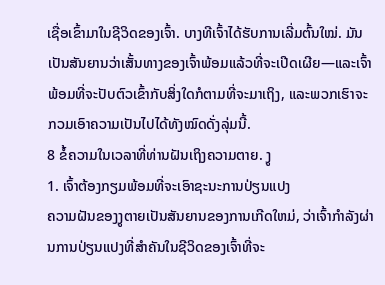ເຊື່ອເຂົ້າມາໃນຊີວິດຂອງເຈົ້າ. ບາງທີເຈົ້າໄດ້ຮັບການເລີ່ມຕົ້ນໃໝ່. ມັນເປັນສັນຍານວ່າເສັ້ນທາງຂອງເຈົ້າພ້ອມແລ້ວທີ່ຈະເປີດເຜີຍ—ແລະເຈົ້າພ້ອມທີ່ຈະປັບຕົວເຂົ້າກັບສິ່ງໃດກໍຕາມທີ່ຈະມາເຖິງ, ແລະພວກເຮົາຈະກວມເອົາຄວາມເປັນໄປໄດ້ທັງໝົດດັ່ງລຸ່ມນີ້.
8 ຂໍ້ຄວາມໃນເວລາທີ່ທ່ານຝັນເຖິງຄວາມຕາຍ. ງູ
1. ເຈົ້າຕ້ອງກຽມພ້ອມທີ່ຈະເອົາຊະນະການປ່ຽນແປງ
ຄວາມຝັນຂອງງູຕາຍເປັນສັນຍານຂອງການເກີດໃຫມ່, ວ່າເຈົ້າກໍາລັງຜ່ານການປ່ຽນແປງທີ່ສໍາຄັນໃນຊີວິດຂອງເຈົ້າທີ່ຈະ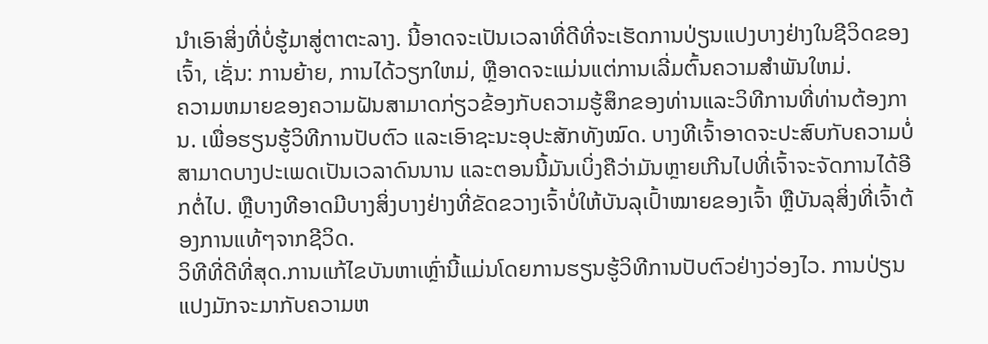ນໍາເອົາສິ່ງທີ່ບໍ່ຮູ້ມາສູ່ຕາຕະລາງ. ນີ້ອາດຈະເປັນເວລາທີ່ດີທີ່ຈະເຮັດການປ່ຽນແປງບາງຢ່າງໃນຊີວິດຂອງເຈົ້າ, ເຊັ່ນ: ການຍ້າຍ, ການໄດ້ວຽກໃຫມ່, ຫຼືອາດຈະແມ່ນແຕ່ການເລີ່ມຕົ້ນຄວາມສໍາພັນໃຫມ່.
ຄວາມຫມາຍຂອງຄວາມຝັນສາມາດກ່ຽວຂ້ອງກັບຄວາມຮູ້ສຶກຂອງທ່ານແລະວິທີການທີ່ທ່ານຕ້ອງການ. ເພື່ອຮຽນຮູ້ວິທີການປັບຕົວ ແລະເອົາຊະນະອຸປະສັກທັງໝົດ. ບາງທີເຈົ້າອາດຈະປະສົບກັບຄວາມບໍ່ສາມາດບາງປະເພດເປັນເວລາດົນນານ ແລະຕອນນີ້ມັນເບິ່ງຄືວ່າມັນຫຼາຍເກີນໄປທີ່ເຈົ້າຈະຈັດການໄດ້ອີກຕໍ່ໄປ. ຫຼືບາງທີອາດມີບາງສິ່ງບາງຢ່າງທີ່ຂັດຂວາງເຈົ້າບໍ່ໃຫ້ບັນລຸເປົ້າໝາຍຂອງເຈົ້າ ຫຼືບັນລຸສິ່ງທີ່ເຈົ້າຕ້ອງການແທ້ໆຈາກຊີວິດ.
ວິທີທີ່ດີທີ່ສຸດ.ການແກ້ໄຂບັນຫາເຫຼົ່ານີ້ແມ່ນໂດຍການຮຽນຮູ້ວິທີການປັບຕົວຢ່າງວ່ອງໄວ. ການປ່ຽນແປງມັກຈະມາກັບຄວາມຫ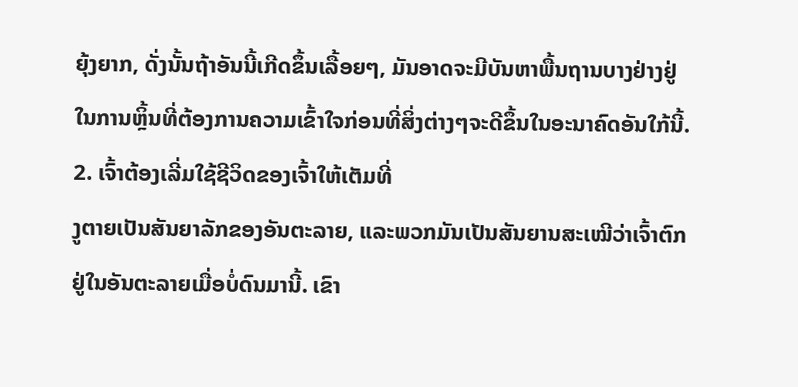ຍຸ້ງຍາກ, ດັ່ງນັ້ນຖ້າອັນນີ້ເກີດຂຶ້ນເລື້ອຍໆ, ມັນອາດຈະມີບັນຫາພື້ນຖານບາງຢ່າງຢູ່ໃນການຫຼິ້ນທີ່ຕ້ອງການຄວາມເຂົ້າໃຈກ່ອນທີ່ສິ່ງຕ່າງໆຈະດີຂຶ້ນໃນອະນາຄົດອັນໃກ້ນີ້.
2. ເຈົ້າຕ້ອງເລີ່ມໃຊ້ຊີວິດຂອງເຈົ້າໃຫ້ເຕັມທີ່
ງູຕາຍເປັນສັນຍາລັກຂອງອັນຕະລາຍ, ແລະພວກມັນເປັນສັນຍານສະເໝີວ່າເຈົ້າຕົກຢູ່ໃນອັນຕະລາຍເມື່ອບໍ່ດົນມານີ້. ເຂົາ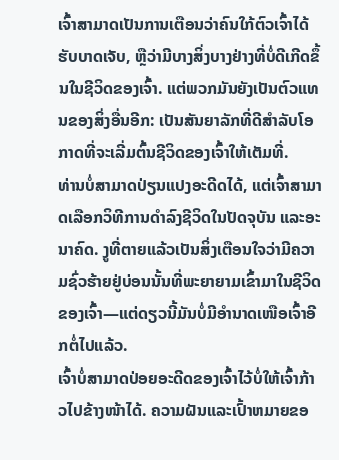ເຈົ້າສາມາດເປັນການເຕືອນວ່າຄົນໃກ້ຕົວເຈົ້າໄດ້ຮັບບາດເຈັບ, ຫຼືວ່າມີບາງສິ່ງບາງຢ່າງທີ່ບໍ່ດີເກີດຂຶ້ນໃນຊີວິດຂອງເຈົ້າ. ແຕ່ພວກມັນຍັງເປັນຕົວແທນຂອງສິ່ງອື່ນອີກ: ເປັນສັນຍາລັກທີ່ດີສໍາລັບໂອກາດທີ່ຈະເລີ່ມຕົ້ນຊີວິດຂອງເຈົ້າໃຫ້ເຕັມທີ່.
ທ່ານບໍ່ສາມາດປ່ຽນແປງອະດີດໄດ້, ແຕ່ເຈົ້າສາມາດເລືອກວິທີການດໍາລົງຊີວິດໃນປັດຈຸບັນ ແລະອະນາຄົດ. ງູທີ່ຕາຍແລ້ວເປັນສິ່ງເຕືອນໃຈວ່າມີຄວາມຊົ່ວຮ້າຍຢູ່ບ່ອນນັ້ນທີ່ພະຍາຍາມເຂົ້າມາໃນຊີວິດຂອງເຈົ້າ—ແຕ່ດຽວນີ້ມັນບໍ່ມີອຳນາດເໜືອເຈົ້າອີກຕໍ່ໄປແລ້ວ.
ເຈົ້າບໍ່ສາມາດປ່ອຍອະດີດຂອງເຈົ້າໄວ້ບໍ່ໃຫ້ເຈົ້າກ້າວໄປຂ້າງໜ້າໄດ້. ຄວາມຝັນແລະເປົ້າຫມາຍຂອ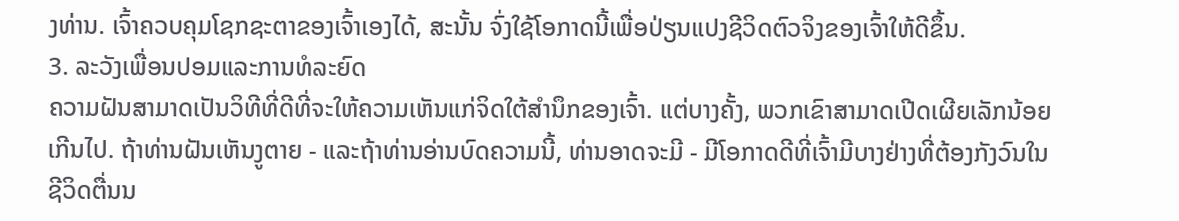ງທ່ານ. ເຈົ້າຄວບຄຸມໂຊກຊະຕາຂອງເຈົ້າເອງໄດ້, ສະນັ້ນ ຈົ່ງໃຊ້ໂອກາດນີ້ເພື່ອປ່ຽນແປງຊີວິດຕົວຈິງຂອງເຈົ້າໃຫ້ດີຂຶ້ນ.
3. ລະວັງເພື່ອນປອມແລະການທໍລະຍົດ
ຄວາມຝັນສາມາດເປັນວິທີທີ່ດີທີ່ຈະໃຫ້ຄວາມເຫັນແກ່ຈິດໃຕ້ສຳນຶກຂອງເຈົ້າ. ແຕ່ບາງຄັ້ງ, ພວກເຂົາສາມາດເປີດເຜີຍເລັກນ້ອຍເກີນໄປ. ຖ້າທ່ານຝັນເຫັນງູຕາຍ - ແລະຖ້າທ່ານອ່ານບົດຄວາມນີ້, ທ່ານອາດຈະມີ - ມີໂອກາດດີທີ່ເຈົ້າມີບາງຢ່າງທີ່ຕ້ອງກັງວົນໃນຊີວິດຕື່ນນ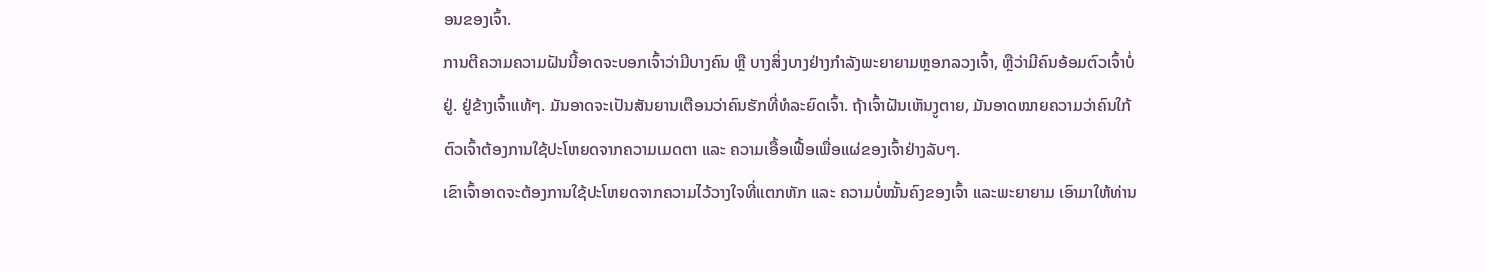ອນຂອງເຈົ້າ.
ການຕີຄວາມຄວາມຝັນນີ້ອາດຈະບອກເຈົ້າວ່າມີບາງຄົນ ຫຼື ບາງສິ່ງບາງຢ່າງກຳລັງພະຍາຍາມຫຼອກລວງເຈົ້າ, ຫຼືວ່າມີຄົນອ້ອມຕົວເຈົ້າບໍ່ຢູ່. ຢູ່ຂ້າງເຈົ້າແທ້ໆ. ມັນອາດຈະເປັນສັນຍານເຕືອນວ່າຄົນຮັກທີ່ທໍລະຍົດເຈົ້າ. ຖ້າເຈົ້າຝັນເຫັນງູຕາຍ, ມັນອາດໝາຍຄວາມວ່າຄົນໃກ້ຕົວເຈົ້າຕ້ອງການໃຊ້ປະໂຫຍດຈາກຄວາມເມດຕາ ແລະ ຄວາມເອື້ອເຟື້ອເພື່ອແຜ່ຂອງເຈົ້າຢ່າງລັບໆ.
ເຂົາເຈົ້າອາດຈະຕ້ອງການໃຊ້ປະໂຫຍດຈາກຄວາມໄວ້ວາງໃຈທີ່ແຕກຫັກ ແລະ ຄວາມບໍ່ໝັ້ນຄົງຂອງເຈົ້າ ແລະພະຍາຍາມ ເອົາມາໃຫ້ທ່ານ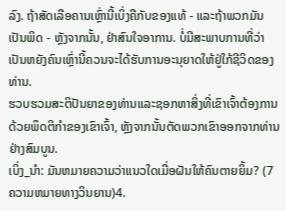ລົງ. ຖ້າສັດເລືອຄານເຫຼົ່ານີ້ເບິ່ງຄືກັບຂອງແທ້ - ແລະຖ້າພວກມັນເປັນພິດ - ຫຼັງຈາກນັ້ນ, ຢ່າສົນໃຈອາການ. ບໍ່ມີສະພາບການທີ່ວ່າເປັນຫຍັງຄົນເຫຼົ່ານີ້ຄວນຈະໄດ້ຮັບການອະນຸຍາດໃຫ້ຢູ່ໃກ້ຊີວິດຂອງທ່ານ.
ຮວບຮວມສະຕິປັນຍາຂອງທ່ານແລະຊອກຫາສິ່ງທີ່ເຂົາເຈົ້າຕ້ອງການດ້ວຍພຶດຕິກໍາຂອງເຂົາເຈົ້າ, ຫຼັງຈາກນັ້ນຕັດພວກເຂົາອອກຈາກທ່ານຢ່າງສົມບູນ.
ເບິ່ງ_ນຳ: ມັນຫມາຍຄວາມວ່າແນວໃດເມື່ອຝັນໃຫ້ຄົນຕາຍຍິ້ມ? (7 ຄວາມຫມາຍທາງວິນຍານ)4.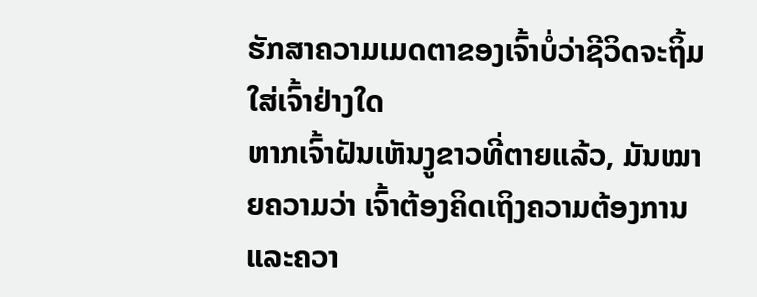ຮັກສາຄວາມເມດຕາຂອງເຈົ້າບໍ່ວ່າຊີວິດຈະຖິ້ມໃສ່ເຈົ້າຢ່າງໃດ
ຫາກເຈົ້າຝັນເຫັນງູຂາວທີ່ຕາຍແລ້ວ, ມັນໝາຍຄວາມວ່າ ເຈົ້າຕ້ອງຄິດເຖິງຄວາມຕ້ອງການ ແລະຄວາ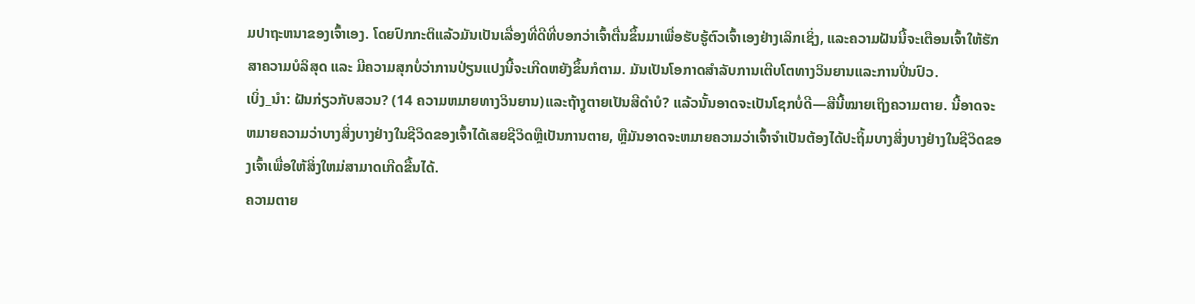ມປາຖະຫນາຂອງເຈົ້າເອງ. ໂດຍປົກກະຕິແລ້ວມັນເປັນເລື່ອງທີ່ດີທີ່ບອກວ່າເຈົ້າຕື່ນຂຶ້ນມາເພື່ອຮັບຮູ້ຕົວເຈົ້າເອງຢ່າງເລິກເຊິ່ງ, ແລະຄວາມຝັນນີ້ຈະເຕືອນເຈົ້າໃຫ້ຮັກສາຄວາມບໍລິສຸດ ແລະ ມີຄວາມສຸກບໍ່ວ່າການປ່ຽນແປງນີ້ຈະເກີດຫຍັງຂຶ້ນກໍຕາມ. ມັນເປັນໂອກາດສໍາລັບການເຕີບໂຕທາງວິນຍານແລະການປິ່ນປົວ.
ເບິ່ງ_ນຳ: ຝັນກ່ຽວກັບສວນ? (14 ຄວາມຫມາຍທາງວິນຍານ)ແລະຖ້າງູຕາຍເປັນສີດໍາບໍ? ແລ້ວນັ້ນອາດຈະເປັນໂຊກບໍ່ດີ—ສີນີ້ໝາຍເຖິງຄວາມຕາຍ. ນີ້ອາດຈະຫມາຍຄວາມວ່າບາງສິ່ງບາງຢ່າງໃນຊີວິດຂອງເຈົ້າໄດ້ເສຍຊີວິດຫຼືເປັນການຕາຍ, ຫຼືມັນອາດຈະຫມາຍຄວາມວ່າເຈົ້າຈໍາເປັນຕ້ອງໄດ້ປະຖິ້ມບາງສິ່ງບາງຢ່າງໃນຊີວິດຂອງເຈົ້າເພື່ອໃຫ້ສິ່ງໃຫມ່ສາມາດເກີດຂື້ນໄດ້.
ຄວາມຕາຍ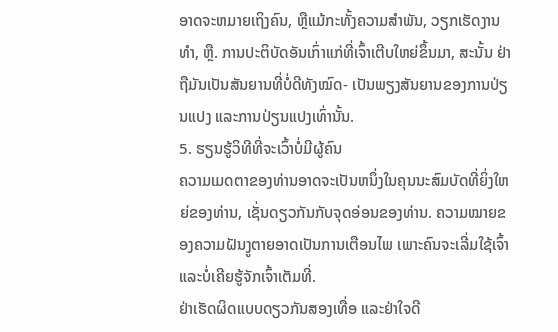ອາດຈະຫມາຍເຖິງຄົນ, ຫຼືແມ້ກະທັ້ງຄວາມສໍາພັນ, ວຽກເຮັດງານທໍາ, ຫຼື. ການປະຕິບັດອັນເກົ່າແກ່ທີ່ເຈົ້າເຕີບໃຫຍ່ຂຶ້ນມາ, ສະນັ້ນ ຢ່າຖືມັນເປັນສັນຍານທີ່ບໍ່ດີທັງໝົດ- ເປັນພຽງສັນຍານຂອງການປ່ຽນແປງ ແລະການປ່ຽນແປງເທົ່ານັ້ນ.
5. ຮຽນຮູ້ວິທີທີ່ຈະເວົ້າບໍ່ມີຜູ້ຄົນ
ຄວາມເມດຕາຂອງທ່ານອາດຈະເປັນຫນຶ່ງໃນຄຸນນະສົມບັດທີ່ຍິ່ງໃຫຍ່ຂອງທ່ານ, ເຊັ່ນດຽວກັນກັບຈຸດອ່ອນຂອງທ່ານ. ຄວາມໝາຍຂອງຄວາມຝັນງູຕາຍອາດເປັນການເຕືອນໄພ ເພາະຄົນຈະເລີ່ມໃຊ້ເຈົ້າ ແລະບໍ່ເຄີຍຮູ້ຈັກເຈົ້າເຕັມທີ່.
ຢ່າເຮັດຜິດແບບດຽວກັນສອງເທື່ອ ແລະຢ່າໃຈດີ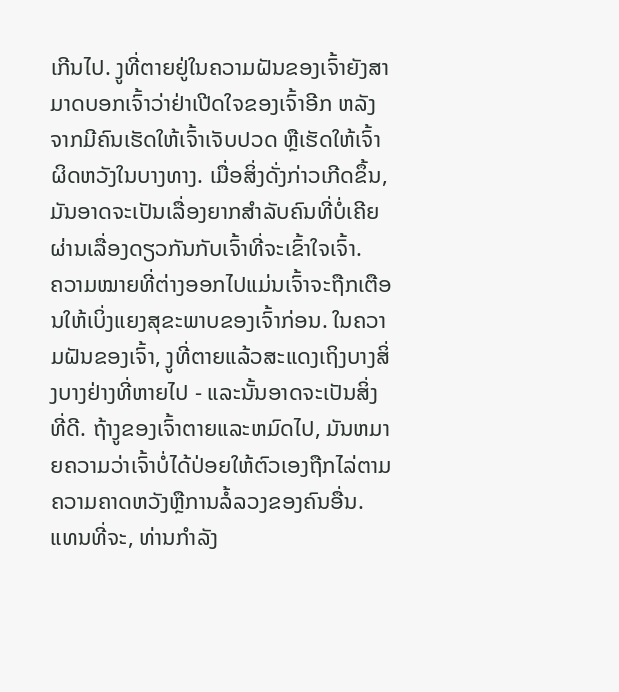ເກີນໄປ. ງູທີ່ຕາຍຢູ່ໃນຄວາມຝັນຂອງເຈົ້າຍັງສາມາດບອກເຈົ້າວ່າຢ່າເປີດໃຈຂອງເຈົ້າອີກ ຫລັງຈາກມີຄົນເຮັດໃຫ້ເຈົ້າເຈັບປວດ ຫຼືເຮັດໃຫ້ເຈົ້າຜິດຫວັງໃນບາງທາງ. ເມື່ອສິ່ງດັ່ງກ່າວເກີດຂຶ້ນ, ມັນອາດຈະເປັນເລື່ອງຍາກສຳລັບຄົນທີ່ບໍ່ເຄີຍຜ່ານເລື່ອງດຽວກັນກັບເຈົ້າທີ່ຈະເຂົ້າໃຈເຈົ້າ.
ຄວາມໝາຍທີ່ຕ່າງອອກໄປແມ່ນເຈົ້າຈະຖືກເຕືອນໃຫ້ເບິ່ງແຍງສຸຂະພາບຂອງເຈົ້າກ່ອນ. ໃນຄວາມຝັນຂອງເຈົ້າ, ງູທີ່ຕາຍແລ້ວສະແດງເຖິງບາງສິ່ງບາງຢ່າງທີ່ຫາຍໄປ - ແລະນັ້ນອາດຈະເປັນສິ່ງທີ່ດີ. ຖ້າງູຂອງເຈົ້າຕາຍແລະຫມົດໄປ, ມັນຫມາຍຄວາມວ່າເຈົ້າບໍ່ໄດ້ປ່ອຍໃຫ້ຕົວເອງຖືກໄລ່ຕາມຄວາມຄາດຫວັງຫຼືການລໍ້ລວງຂອງຄົນອື່ນ. ແທນທີ່ຈະ, ທ່ານກໍາລັງ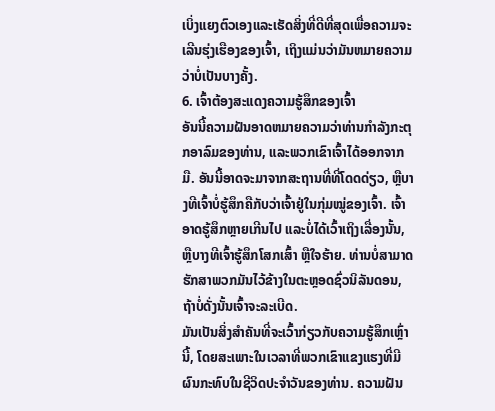ເບິ່ງແຍງຕົວເອງແລະເຮັດສິ່ງທີ່ດີທີ່ສຸດເພື່ອຄວາມຈະເລີນຮຸ່ງເຮືອງຂອງເຈົ້າ, ເຖິງແມ່ນວ່າມັນຫມາຍຄວາມວ່າບໍ່ເປັນບາງຄັ້ງ.
6. ເຈົ້າຕ້ອງສະແດງຄວາມຮູ້ສຶກຂອງເຈົ້າ
ອັນນີ້ຄວາມຝັນອາດຫມາຍຄວາມວ່າທ່ານກໍາລັງກະຕຸກອາລົມຂອງທ່ານ, ແລະພວກເຂົາເຈົ້າໄດ້ອອກຈາກມື. ອັນນີ້ອາດຈະມາຈາກສະຖານທີ່ທີ່ໂດດດ່ຽວ, ຫຼືບາງທີເຈົ້າບໍ່ຮູ້ສຶກຄືກັບວ່າເຈົ້າຢູ່ໃນກຸ່ມໝູ່ຂອງເຈົ້າ. ເຈົ້າອາດຮູ້ສຶກຫຼາຍເກີນໄປ ແລະບໍ່ໄດ້ເວົ້າເຖິງເລື່ອງນັ້ນ, ຫຼືບາງທີເຈົ້າຮູ້ສຶກໂສກເສົ້າ ຫຼືໃຈຮ້າຍ. ທ່ານບໍ່ສາມາດຮັກສາພວກມັນໄວ້ຂ້າງໃນຕະຫຼອດຊົ່ວນິລັນດອນ, ຖ້າບໍ່ດັ່ງນັ້ນເຈົ້າຈະລະເບີດ.
ມັນເປັນສິ່ງສໍາຄັນທີ່ຈະເວົ້າກ່ຽວກັບຄວາມຮູ້ສຶກເຫຼົ່ານີ້, ໂດຍສະເພາະໃນເວລາທີ່ພວກເຂົາແຂງແຮງທີ່ມີຜົນກະທົບໃນຊີວິດປະຈໍາວັນຂອງທ່ານ. ຄວາມຝັນ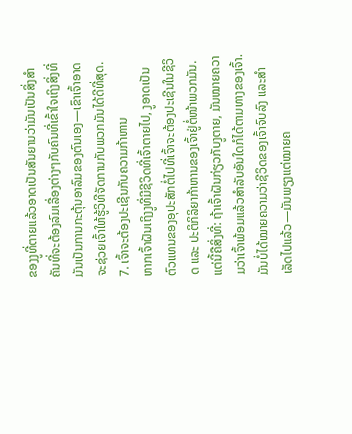ຂອງງູທີ່ຕາຍແລ້ວອາດເປັນສັນຍານວ່າມັນເປັນສິ່ງສຳຄັນທີ່ຈະຕ້ອງລົມເລື່ອງຕ່າງໆກັບຄົນທີ່ເຂົ້າໃຈເຖິງສິ່ງທີ່ມັນເປັນການກະຕຸ້ນອາລົມຂອງຕົນເອງ—ເຂົາເຈົ້າອາດຈະຊ່ວຍເຈົ້າໃຫ້ຮູ້ວິທີຈັດການກັບພວກມັນໄດ້ດີທີ່ສຸດ.
7. ເຈົ້າຈະຕ້ອງປະເຊີນກັບຄວາມກ້າຫານ
ຫາກເຈົ້າຝັນເຖິງງູທີ່ມີຊີວິດທີ່ເຈົ້າຕາຍໄປ, ງູອາດເປັນຕົວແທນຂອງອຸປະສັກຕໍ່ໄປທີ່ເຈົ້າຈະຕ້ອງປະເຊີນໃນຊີວິດ ແລະ ປະຕິກິລິຍາກ້າຫານຂອງເຈົ້າຢູ່ຕໍ່ໜ້າພວກມັນ.
ແຕ່ນີ້ຄືສິ່ງທີ່: ຖ້າເຈົ້າຝັນກ່ຽວກັບງູຕາຍ, ມັນໝາຍຄວາມວ່າເຈົ້າພ້ອມແລ້ວສຳລັບອັນໃດກໍໄດ້ຕາມທາງຂອງເຈົ້າ. ມັນບໍ່ໄດ້ໝາຍຄວາມວ່າຊີວິດຂອງເຈົ້າຈົບລົງ ແລະສຳເລັດໄປແລ້ວ—ມັນພຽງແຕ່ໝາຍຄ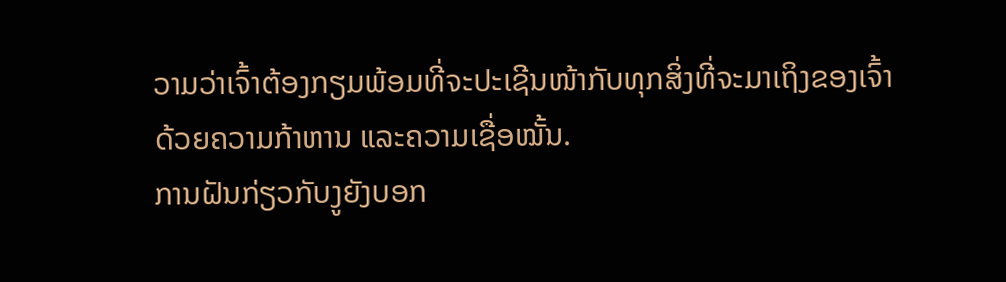ວາມວ່າເຈົ້າຕ້ອງກຽມພ້ອມທີ່ຈະປະເຊີນໜ້າກັບທຸກສິ່ງທີ່ຈະມາເຖິງຂອງເຈົ້າດ້ວຍຄວາມກ້າຫານ ແລະຄວາມເຊື່ອໝັ້ນ.
ການຝັນກ່ຽວກັບງູຍັງບອກ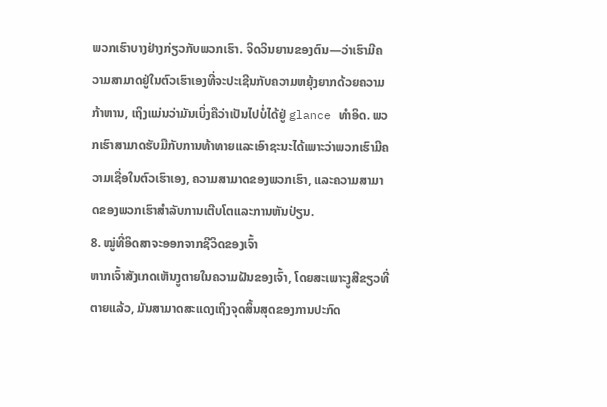ພວກເຮົາບາງຢ່າງກ່ຽວກັບພວກເຮົາ. ຈິດວິນຍານຂອງຕົນ—ວ່າເຮົາມີຄວາມສາມາດຢູ່ໃນຕົວເຮົາເອງທີ່ຈະປະເຊີນກັບຄວາມຫຍຸ້ງຍາກດ້ວຍຄວາມກ້າຫານ, ເຖິງແມ່ນວ່າມັນເບິ່ງຄືວ່າເປັນໄປບໍ່ໄດ້ຢູ່ glance ທໍາອິດ. ພວກເຮົາສາມາດຮັບມືກັບການທ້າທາຍແລະເອົາຊະນະໄດ້ເພາະວ່າພວກເຮົາມີຄວາມເຊື່ອໃນຕົວເຮົາເອງ, ຄວາມສາມາດຂອງພວກເຮົາ, ແລະຄວາມສາມາດຂອງພວກເຮົາສໍາລັບການເຕີບໂຕແລະການຫັນປ່ຽນ.
8. ໝູ່ທີ່ອິດສາຈະອອກຈາກຊີວິດຂອງເຈົ້າ
ຫາກເຈົ້າສັງເກດເຫັນງູຕາຍໃນຄວາມຝັນຂອງເຈົ້າ, ໂດຍສະເພາະງູສີຂຽວທີ່ຕາຍແລ້ວ, ມັນສາມາດສະແດງເຖິງຈຸດສິ້ນສຸດຂອງການປະກົດ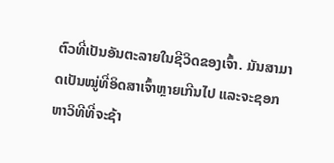ຕົວທີ່ເປັນອັນຕະລາຍໃນຊີວິດຂອງເຈົ້າ. ມັນສາມາດເປັນໝູ່ທີ່ອິດສາເຈົ້າຫຼາຍເກີນໄປ ແລະຈະຊອກຫາວິທີທີ່ຈະຊ້າ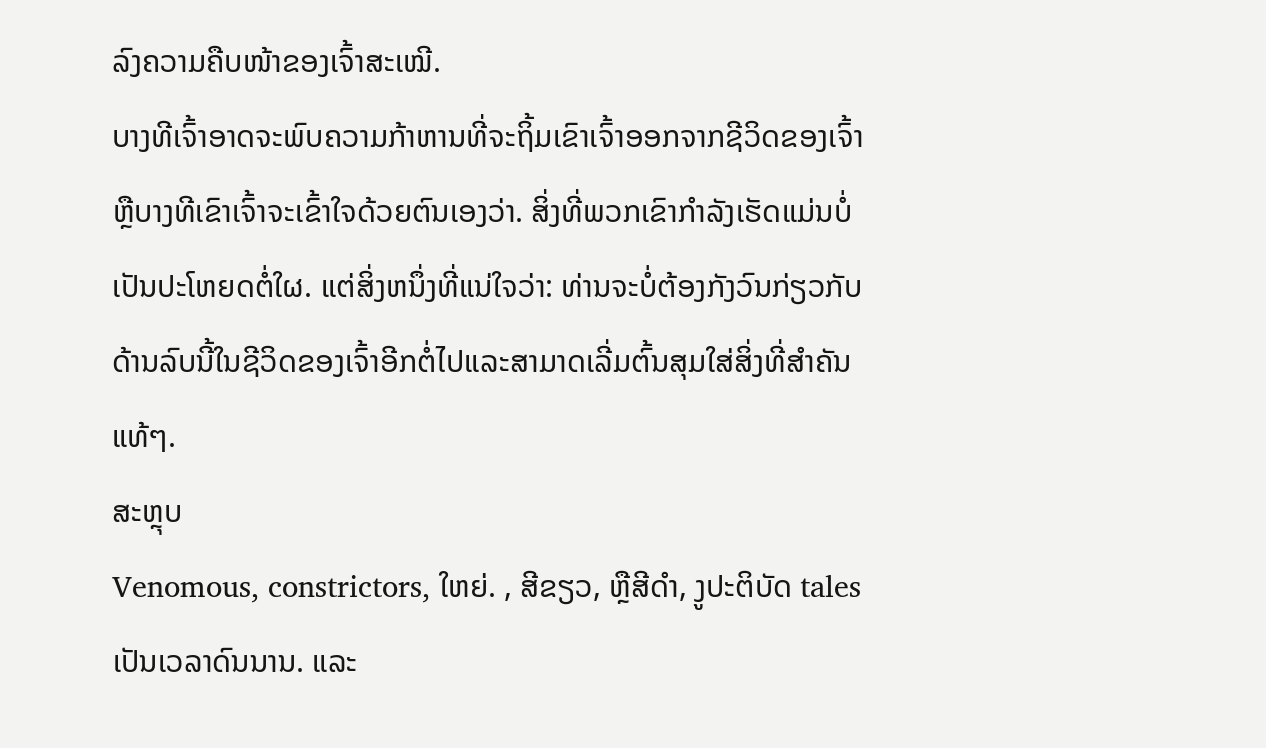ລົງຄວາມຄືບໜ້າຂອງເຈົ້າສະເໝີ.
ບາງທີເຈົ້າອາດຈະພົບຄວາມກ້າຫານທີ່ຈະຖິ້ມເຂົາເຈົ້າອອກຈາກຊີວິດຂອງເຈົ້າ ຫຼືບາງທີເຂົາເຈົ້າຈະເຂົ້າໃຈດ້ວຍຕົນເອງວ່າ. ສິ່ງທີ່ພວກເຂົາກໍາລັງເຮັດແມ່ນບໍ່ເປັນປະໂຫຍດຕໍ່ໃຜ. ແຕ່ສິ່ງຫນຶ່ງທີ່ແນ່ໃຈວ່າ: ທ່ານຈະບໍ່ຕ້ອງກັງວົນກ່ຽວກັບດ້ານລົບນີ້ໃນຊີວິດຂອງເຈົ້າອີກຕໍ່ໄປແລະສາມາດເລີ່ມຕົ້ນສຸມໃສ່ສິ່ງທີ່ສໍາຄັນແທ້ໆ.
ສະຫຼຸບ
Venomous, constrictors, ໃຫຍ່. , ສີຂຽວ, ຫຼືສີດໍາ, ງູປະຕິບັດ tales ເປັນເວລາດົນນານ. ແລະ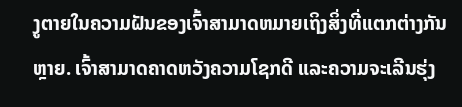ງູຕາຍໃນຄວາມຝັນຂອງເຈົ້າສາມາດຫມາຍເຖິງສິ່ງທີ່ແຕກຕ່າງກັນຫຼາຍ. ເຈົ້າສາມາດຄາດຫວັງຄວາມໂຊກດີ ແລະຄວາມຈະເລີນຮຸ່ງ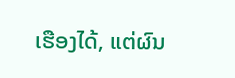ເຮືອງໄດ້, ແຕ່ຜົນ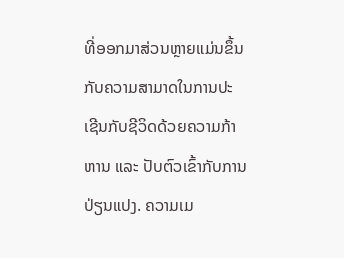ທີ່ອອກມາສ່ວນຫຼາຍແມ່ນຂຶ້ນກັບຄວາມສາມາດໃນການປະເຊີນກັບຊີວິດດ້ວຍຄວາມກ້າຫານ ແລະ ປັບຕົວເຂົ້າກັບການປ່ຽນແປງ. ຄວາມເມ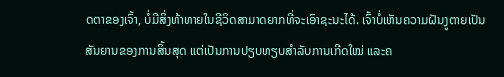ດຕາຂອງເຈົ້າ, ບໍ່ມີສິ່ງທ້າທາຍໃນຊີວິດສາມາດຍາກທີ່ຈະເອົາຊະນະໄດ້. ເຈົ້າບໍ່ເຫັນຄວາມຝັນງູຕາຍເປັນສັນຍານຂອງການສິ້ນສຸດ ແຕ່ເປັນການປຽບທຽບສຳລັບການເກີດໃໝ່ ແລະຄ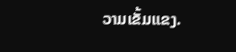ວາມເຂັ້ມແຂງ.